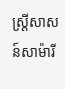ស្ត្រីសាសន៍សាម៉ារី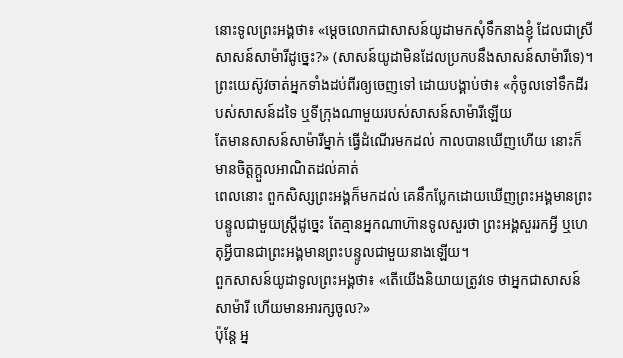នោះទូលព្រះអង្គថា៖ «ម្តេចលោកជាសាសន៍យូដាមកសុំទឹកនាងខ្ញុំ ដែលជាស្រីសាសន៍សាម៉ារីដូច្នេះ?» (សាសន៍យូដាមិនដែលប្រកបនឹងសាសន៍សាម៉ារីទេ)។
ព្រះយេស៊ូវចាត់អ្នកទាំងដប់ពីរឲ្យចេញទៅ ដោយបង្គាប់ថា៖ «កុំចូលទៅទឹកដីរបស់សាសន៍ដទៃ ឬទីក្រុងណាមួយរបស់សាសន៍សាម៉ារីឡើយ
តែមានសាសន៍សាម៉ារីម្នាក់ ធ្វើដំណើរមកដល់ កាលបានឃើញហើយ នោះក៏មានចិត្តក្តួលអាណិតដល់គាត់
ពេលនោះ ពួកសិស្សព្រះអង្គក៏មកដល់ គេនឹកប្លែកដោយឃើញព្រះអង្គមានព្រះបន្ទូលជាមួយស្ត្រីដូច្នេះ តែគ្មានអ្នកណាហ៊ានទូលសួរថា ព្រះអង្គសួររកអ្វី ឬហេតុអ្វីបានជាព្រះអង្គមានព្រះបន្ទូលជាមួយនាងឡើយ។
ពួកសាសន៍យូដាទូលព្រះអង្គថា៖ «តើយើងនិយាយត្រូវទេ ថាអ្នកជាសាសន៍សាម៉ារី ហើយមានអារក្សចូល?»
ប៉ុន្តែ អ្ន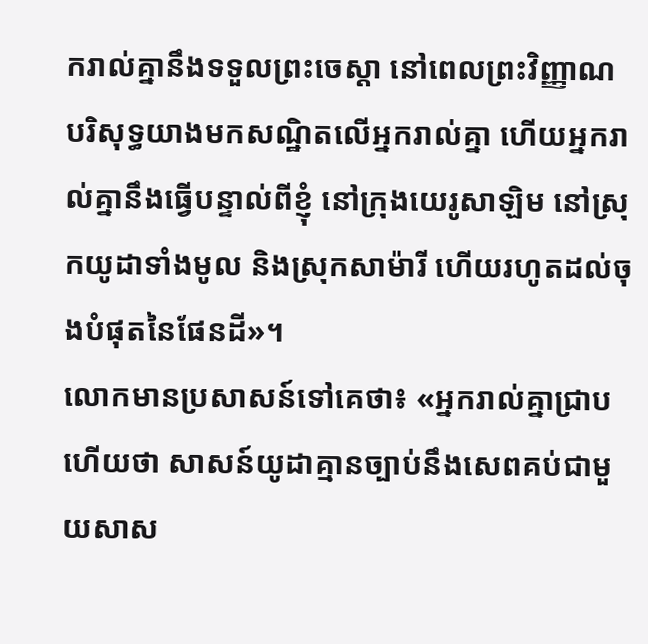ករាល់គ្នានឹងទទួលព្រះចេស្តា នៅពេលព្រះវិញ្ញាណបរិសុទ្ធយាងមកសណ្ឋិតលើអ្នករាល់គ្នា ហើយអ្នករាល់គ្នានឹងធ្វើបន្ទាល់ពីខ្ញុំ នៅក្រុងយេរូសាឡិម នៅស្រុកយូដាទាំងមូល និងស្រុកសាម៉ារី ហើយរហូតដល់ចុងបំផុតនៃផែនដី»។
លោកមានប្រសាសន៍ទៅគេថា៖ «អ្នករាល់គ្នាជ្រាបហើយថា សាសន៍យូដាគ្មានច្បាប់នឹងសេពគប់ជាមួយសាស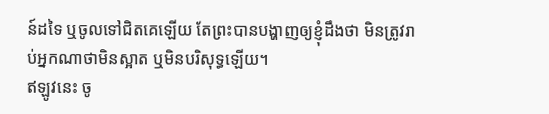ន៍ដទៃ ឬចូលទៅជិតគេឡើយ តែព្រះបានបង្ហាញឲ្យខ្ញុំដឹងថា មិនត្រូវរាប់អ្នកណាថាមិនស្អាត ឬមិនបរិសុទ្ធឡើយ។
ឥឡូវនេះ ចូ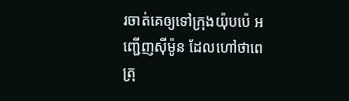រចាត់គេឲ្យទៅក្រុងយ៉ុបប៉េ អញ្ជើញស៊ីម៉ូន ដែលហៅថាពេត្រុ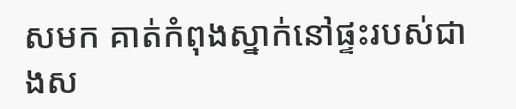សមក គាត់កំពុងស្នាក់នៅផ្ទះរបស់ជាងស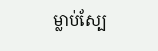ម្លាប់ស្បែ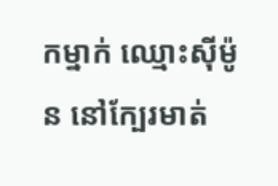កម្នាក់ ឈ្មោះស៊ីម៉ូន នៅក្បែរមាត់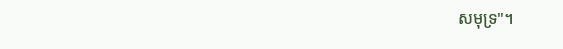សមុទ្រ"។